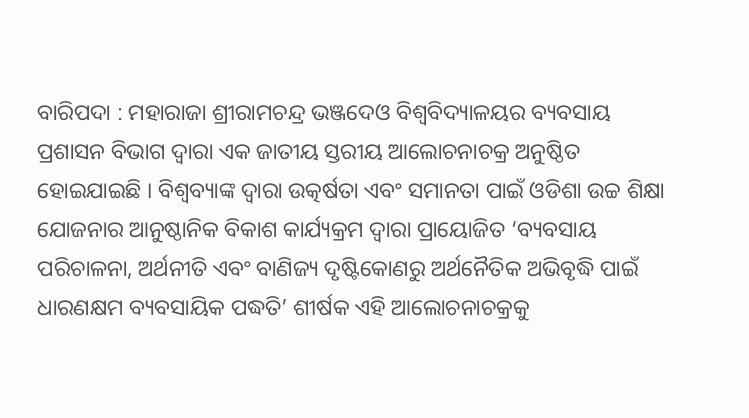ବାରିପଦା : ମହାରାଜା ଶ୍ରୀରାମଚନ୍ଦ୍ର ଭଞ୍ଜଦେଓ ବିଶ୍ୱବିଦ୍ୟାଳୟର ବ୍ୟବସାୟ ପ୍ରଶାସନ ବିଭାଗ ଦ୍ୱାରା ଏକ ଜାତୀୟ ସ୍ତରୀୟ ଆଲୋଚନାଚକ୍ର ଅନୁଷ୍ଠିତ ହୋଇଯାଇଛି । ବିଶ୍ୱବ୍ୟାଙ୍କ ଦ୍ୱାରା ଉତ୍କର୍ଷତା ଏବଂ ସମାନତା ପାଇଁ ଓଡିଶା ଉଚ୍ଚ ଶିକ୍ଷା ଯୋଜନାର ଆନୁଷ୍ଠାନିକ ବିକାଶ କାର୍ଯ୍ୟକ୍ରମ ଦ୍ୱାରା ପ୍ରାୟୋଜିତ ‘ବ୍ୟବସାୟ ପରିଚାଳନା, ଅର୍ଥନୀତି ଏବଂ ବାଣିଜ୍ୟ ଦୃଷ୍ଟିକୋଣରୁ ଅର୍ଥନୈତିକ ଅଭିବୃଦ୍ଧି ପାଇଁ ଧାରଣକ୍ଷମ ବ୍ୟବସାୟିକ ପଦ୍ଧତି’ ଶୀର୍ଷକ ଏହି ଆଲୋଚନାଚକ୍ରକୁ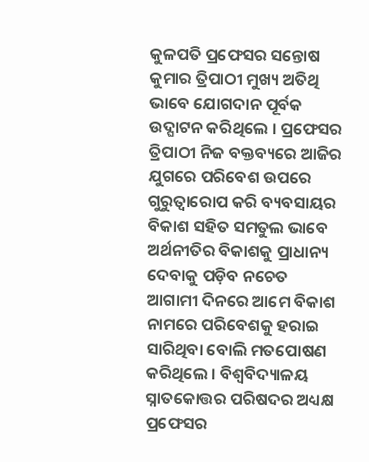କୁଳପତି ପ୍ରଫେସର ସନ୍ତୋଷ କୁମାର ତ୍ରିପାଠୀ ମୁଖ୍ୟ ଅତିଥି ଭାବେ ଯୋଗଦାନ ପୂର୍ବକ ଉଦ୍ଘାଟନ କରିଥିଲେ । ପ୍ରଫେସର ତ୍ରିପାଠୀ ନିଜ ବକ୍ତବ୍ୟରେ ଆଜିର ଯୁଗରେ ପରିବେଶ ଉପରେ ଗୁରୁତ୍ୱାରୋପ କରି ବ୍ୟବସାୟର ବିକାଶ ସହିତ ସମତୁଲ ଭାବେ ଅର୍ଥନୀତିର ବିକାଶକୁ ପ୍ରାଧାନ୍ୟ ଦେବାକୁ ପଡ଼ିବ ନଚେତ ଆଗାମୀ ଦିନରେ ଆମେ ବିକାଶ ନାମରେ ପରିବେଶକୁ ହରାଇ ସାରିଥିବା ବୋଲି ମତପୋଷଣ କରିଥିଲେ । ବିଶ୍ୱବିଦ୍ୟାଳୟ ସ୍ନାତକୋତ୍ତର ପରିଷଦର ଅଧ୍ୟକ୍ଷ ପ୍ରଫେସର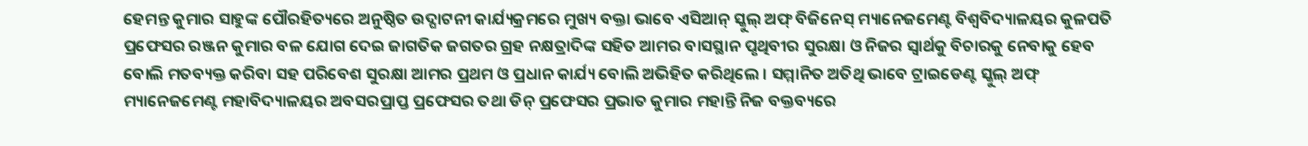ହେମନ୍ତ କୁମାର ସାହୁଙ୍କ ପୌରହିତ୍ୟରେ ଅନୁଷ୍ଠିତ ଉଦ୍ଘାଟନୀ କାର୍ଯ୍ୟକ୍ରମରେ ମୁଖ୍ୟ ବକ୍ତା ଭାବେ ଏସିଆନ୍ ସ୍କୁଲ୍ ଅଫ୍ ବିଜିନେସ୍ ମ୍ୟାନେଜମେଣ୍ଟ ବିଶ୍ୱବିଦ୍ୟାଳୟର କୁଳପତି ପ୍ରଫେସର ରଞ୍ଜନ କୁମାର ବଳ ଯୋଗ ଦେଇ ଜାଗତିକ ଜଗତର ଗ୍ରହ ନକ୍ଷତ୍ରାଦିଙ୍କ ସହିତ ଆମର ବାସସ୍ଥାନ ପୃଥିବୀର ସୁରକ୍ଷା ଓ ନିଜର ସ୍ୱାର୍ଥକୁ ବିଚାରକୁ ନେବାକୁ ହେବ ବୋଲି ମତବ୍ୟକ୍ତ କରିବା ସହ ପରିବେଶ ସୁରକ୍ଷା ଆମର ପ୍ରଥମ ଓ ପ୍ରଧାନ କାର୍ଯ୍ୟ ବୋଲି ଅଭିହିତ କରିଥିଲେ । ସମ୍ମାନିତ ଅତିଥି ଭାବେ ଟ୍ରାଇଡେଣ୍ଟ ସ୍କୁଲ୍ ଅଫ୍ ମ୍ୟାନେଜମେଣ୍ଟ ମହାବିଦ୍ୟାଳୟର ଅବସରପ୍ରାପ୍ତ ପ୍ରଫେସର ତଥା ଡିନ୍ ପ୍ରଫେସର ପ୍ରଭାତ କୁମାର ମହାନ୍ତି ନିଜ ବକ୍ତବ୍ୟରେ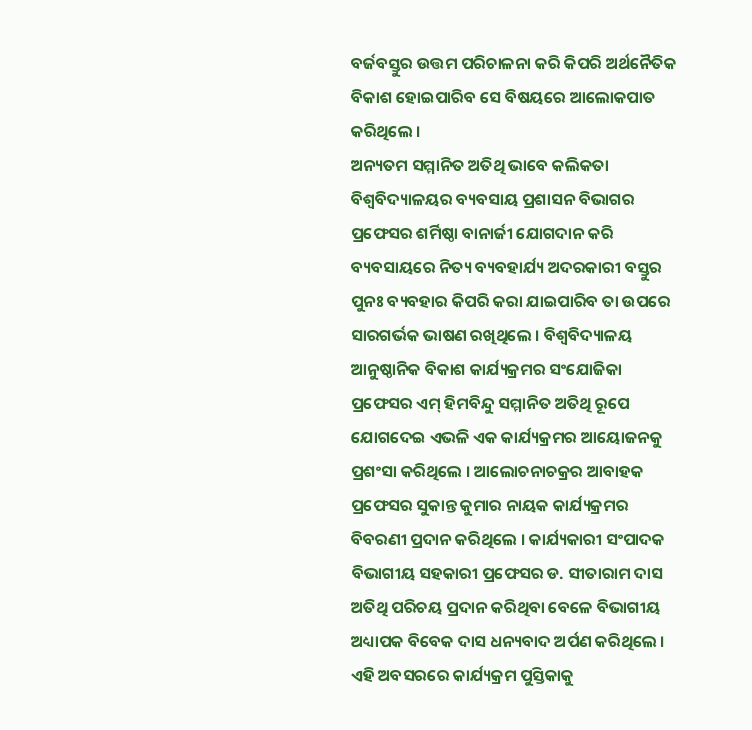ବର୍ଜବସ୍ତୁର ଉତ୍ତମ ପରିଚାଳନା କରି କିପରି ଅର୍ଥନୈତିକ ବିକାଶ ହୋଇପାରିବ ସେ ବିଷୟରେ ଆଲୋକପାତ କରିଥିଲେ ।
ଅନ୍ୟତମ ସମ୍ମାନିତ ଅତିଥି ଭାବେ କଲିକତା ବିଶ୍ୱବିଦ୍ୟାଳୟର ବ୍ୟବସାୟ ପ୍ରଶାସନ ବିଭାଗର ପ୍ରଫେସର ଶର୍ମିଷ୍ଠା ବାନାର୍ଜୀ ଯୋଗଦାନ କରି ବ୍ୟବସାୟରେ ନିତ୍ୟ ବ୍ୟବହାର୍ଯ୍ୟ ଅଦରକାରୀ ବସ୍ତୁର ପୁନଃ ବ୍ୟବହାର କିପରି କରା ଯାଇପାରିବ ତା ଉପରେ ସାରଗର୍ଭକ ଭାଷଣ ରଖିଥିଲେ । ବିଶ୍ୱବିଦ୍ୟାଳୟ ଆନୁଷ୍ଠାନିକ ବିକାଶ କାର୍ଯ୍ୟକ୍ରମର ସଂଯୋଜିକା ପ୍ରଫେସର ଏମ୍ ହିମବିନ୍ଦୁ ସମ୍ମାନିତ ଅତିଥି ରୂପେ ଯୋଗଦେଇ ଏଭଳି ଏକ କାର୍ଯ୍ୟକ୍ରମର ଆୟୋଜନକୁ ପ୍ରଶଂସା କରିଥିଲେ । ଆଲୋଚନାଚକ୍ରର ଆବାହକ ପ୍ରଫେସର ସୁକାନ୍ତ କୁମାର ନାୟକ କାର୍ଯ୍ୟକ୍ରମର ବିବରଣୀ ପ୍ରଦାନ କରିଥିଲେ । କାର୍ଯ୍ୟକାରୀ ସଂପାଦକ ବିଭାଗୀୟ ସହକାରୀ ପ୍ରଫେସର ଡ. ସୀତାରାମ ଦାସ ଅତିଥି ପରିଚୟ ପ୍ରଦାନ କରିଥିବା ବେଳେ ବିଭାଗୀୟ ଅଧ୍ୟାପକ ବିବେକ ଦାସ ଧନ୍ୟବାଦ ଅର୍ପଣ କରିଥିଲେ । ଏହି ଅବସରରେ କାର୍ଯ୍ୟକ୍ରମ ପୁସ୍ତିକାକୁ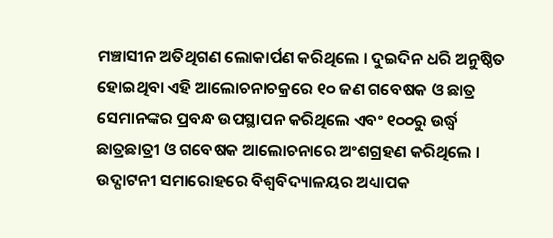ମଞ୍ଚାସୀନ ଅତିଥିଗଣ ଲୋକାର୍ପଣ କରିଥିଲେ । ଦୁଇଦିନ ଧରି ଅନୁଷ୍ଠିତ ହୋଇଥିବା ଏହି ଆଲୋଚନାଚକ୍ରରେ ୧୦ ଜଣ ଗବେଷକ ଓ ଛାତ୍ର ସେମାନଙ୍କର ପ୍ରବନ୍ଧ ଉପସ୍ଥାପନ କରିଥିଲେ ଏବଂ ୧୦୦ରୁ ଉର୍ଦ୍ଧ୍ୱ ଛାତ୍ରଛାତ୍ରୀ ଓ ଗବେଷକ ଆଲୋଚନାରେ ଅଂଶଗ୍ରହଣ କରିଥିଲେ । ଉଦ୍ଘାଟନୀ ସମାରୋହରେ ବିଶ୍ୱବିଦ୍ୟାଳୟର ଅଧ୍ୟାପକ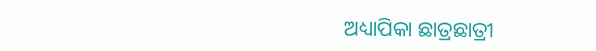ଅଧ୍ୟାପିକା ଛାତ୍ରଛାତ୍ରୀ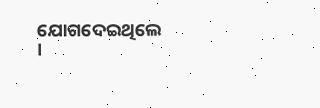ଯୋଗଦେଇଥିଲେ ।